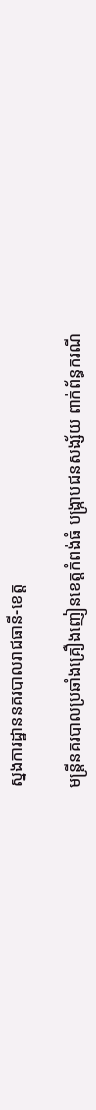ស្នងការដ្ឋាននគរបាលរាជធានី-ខេត្ត

មន្ត្រីនគរបាលប្រឆាំងគ្រឿងញៀនខេត្តកំពង់ធំ បង្ក្រាបជនសង្ស័យ ពាក់ព័ន្ធករណី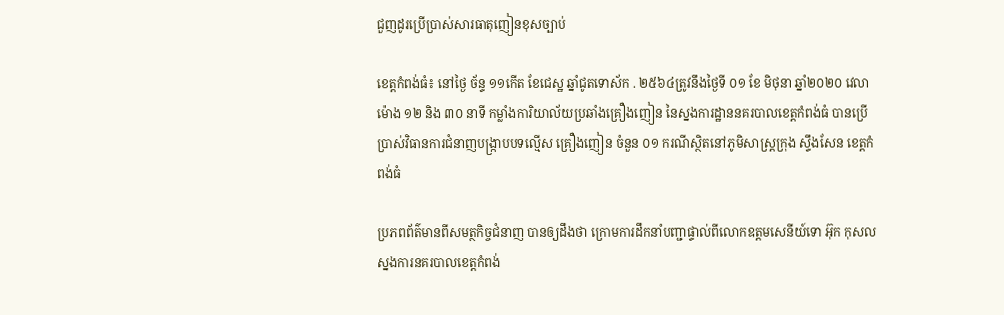ជួញដូរប្រើប្រាស់សារធាតុញៀនខុសច្បាប់

ខេត្តកំពង់ធំ៖ នៅថ្ងៃ ច័ន្ទ ១១កើត ខែជេស្ឋ ឆ្នាំជូតទោស័ក . ២៥៦៤ត្រូវនឹងថ្ងៃទី ០១ ខែ មិថុនា ឆ្នាំ២០២០ វេលាម៉ោង ១២ និង ៣០ នាទី កម្លាំងការិយាល័យប្រឆាំងគ្រឿងញៀន នៃស្នងការដ្ឋាននគរបាលខេត្តកំពង់ធំ បានប្រើប្រាស់វិធានការជំនាញបង្ក្រាបបទល្មើស គ្រឿងញៀន ចំនួន ០១ ករណីស្ថិតនៅភូមិសាស្ត្រក្រុង ស្ទឹងសែន ខេត្តកំពង់ធំ

ប្រភពព័ត៌មានពីសមត្ថកិច្ចជំនាញ បានឲ្យដឹងថា ក្រោមការដឹកនាំបញ្ជាផ្ទាល់ពីលោកឧត្តមសេនីយ៍ទោ អ៊ុក កុសល ស្នងការនគរបាលខេត្តកំពង់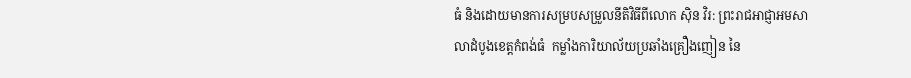ធំ និងដោយមានការសម្របសម្រួលនីតិវិធីពីលោក ស៊ិន វិរ: ព្រះរាជអាជ្ញាអមសាលាដំបូងខេត្តកំពង់ធំ  កម្លាំងការិយាល័យប្រឆាំងគ្រឿងញៀន នៃ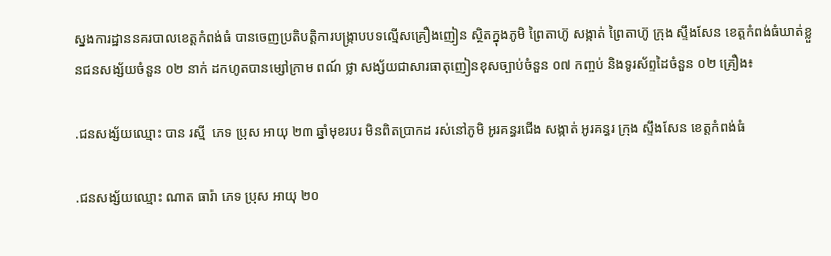ស្នងការដ្ឋាននគរបាលខេត្តកំពង់ធំ បានចេញប្រតិបត្តិការបង្ក្រាបបទល្មើសគ្រឿងញៀន ស្ថិតក្នុងភូមិ ព្រៃតាហ៊ូ សង្កាត់ ព្រៃតាហ៊ូ ក្រុង ស្ទឹងសែន ខេត្តកំពង់ធំឃាត់ខ្លួនជនសង្ស័យចំនួន ០២ នាក់ ដកហូតបានម្សៅក្រាម ពណ៍ ថ្លា សង្ស័យជាសារធាតុញៀនខុសច្បាប់ចំនួន ០៧ កញ្ចប់ និងទូរស័ព្ទដៃចំនួន ០២ គ្រឿង៖

.ជនសង្ស័យឈ្មោះ បាន រស្មី  ភេទ ប្រុស អាយុ ២៣ ឆ្នាំមុខរបរ មិនពិតប្រាកដ រស់នៅភូមិ អូរគន្ធរជើង សង្កាត់ អូរគន្ធរ ក្រុង ស្ទឹងសែន ខេត្តកំពង់ធំ

.ជនសង្ស័យឈ្មោះ ណាត ធារ៉ា ភេទ ប្រុស អាយុ ២០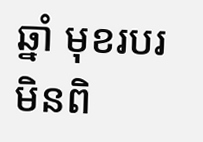ឆ្នាំ មុខរបរ មិនពិ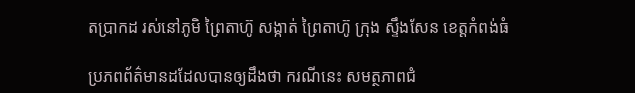តប្រាកដ រស់នៅភូមិ ព្រៃតាហ៊ូ សង្កាត់ ព្រៃតាហ៊ូ ក្រុង ស្ទឹងសែន ខេត្តកំពង់ធំ

ប្រភពព័ត៌មានដដែលបានឲ្យដឹងថា ករណីនេះ សមត្ថភាពជំ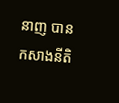នាញ បានកសាងនីតិ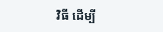វិធី ដើម្បី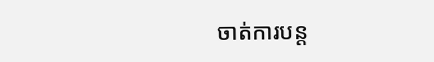ចាត់ការបន្ត